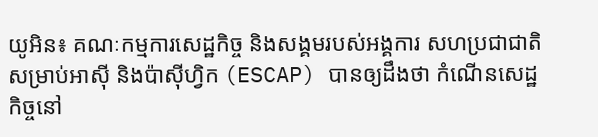យូអិន៖ គណៈកម្មការសេដ្ឋកិច្ច និងសង្គមរបស់អង្គការ សហប្រជាជាតិសម្រាប់អាស៊ី និងប៉ាស៊ីហ្វិក (ESCAP) បានឲ្យដឹងថា កំណើនសេដ្ឋកិច្ចនៅ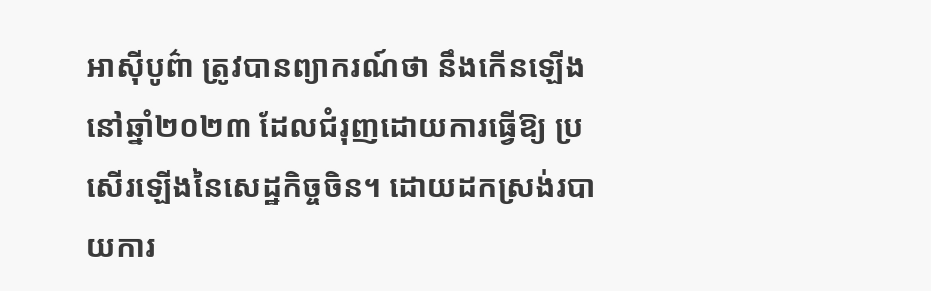អាស៊ីបូព៌ា ត្រូវបានព្យាករណ៍ថា នឹងកើនឡើងនៅឆ្នាំ២០២៣ ដែលជំរុញដោយការធ្វើឱ្យ ប្រសើរឡើងនៃសេដ្ឋកិច្ចចិន។ ដោយដកស្រង់របាយការ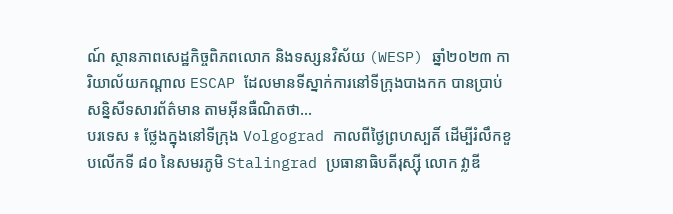ណ៍ ស្ថានភាពសេដ្ឋកិច្ចពិភពលោក និងទស្សនវិស័យ (WESP) ឆ្នាំ២០២៣ ការិយាល័យកណ្តាល ESCAP ដែលមានទីស្នាក់ការនៅទីក្រុងបាងកក បានប្រាប់សន្និសីទសារព័ត៌មាន តាមអ៊ីនធឺណិតថា...
បរទេស ៖ ថ្លែងក្នុងនៅទីក្រុង Volgograd កាលពីថ្ងៃព្រហស្បតិ៍ ដើម្បីរំលឹកខួបលើកទី ៨០ នៃសមរភូមិ Stalingrad ប្រធានាធិបតីរុស្ស៊ី លោក វ្លាឌី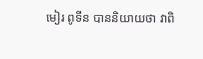មៀរ ពូទីន បាននិយាយថា វាពិ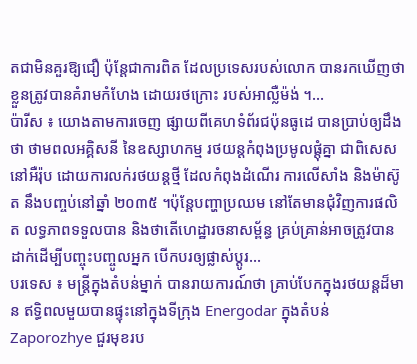តជាមិនគួរឱ្យជឿ ប៉ុន្តែជាការពិត ដែលប្រទេសរបស់លោក បានរកឃើញថា ខ្លួនត្រូវបានគំរាមកំហែង ដោយរថក្រោះ របស់អាល្លឺម៉ង់ ។...
ប៉ារីស ៖ យោងតាមការចេញ ផ្សាយពីគេហទំព័រជប៉ុនធូដេ បានប្រាប់ឲ្យដឹងថា ថាមពលអគ្គិសនី នៃឧស្សាហកម្ម រថយន្តកំពុងប្រមូលផ្តុំគ្នា ជាពិសេសនៅអឺរ៉ុប ដោយការលក់រថយន្តថ្មី ដែលកំពុងដំណើរ ការលើសាំង និងម៉ាស៊ូត នឹងបញ្ចប់នៅឆ្នាំ ២០៣៥ ។ប៉ុន្តែបញ្ហាប្រឈម នៅតែមានជុំវិញការផលិត លទ្ធភាពទទួលបាន និងថាតើហេដ្ឋារចនាសម្ព័ន្ធ គ្រប់គ្រាន់អាចត្រូវបាន ដាក់ដើម្បីបញ្ចុះបញ្ចូលអ្នក បើកបរឲ្យផ្លាស់ប្តូរ...
បរទេស ៖ មន្ត្រីក្នុងតំបន់ម្នាក់ បានរាយការណ៍ថា គ្រាប់បែកក្នុងរថយន្តដ៏មាន ឥទ្ធិពលមួយបានផ្ទុះនៅក្នុងទីក្រុង Energodar ក្នុងតំបន់ Zaporozhye ជួរមុខរប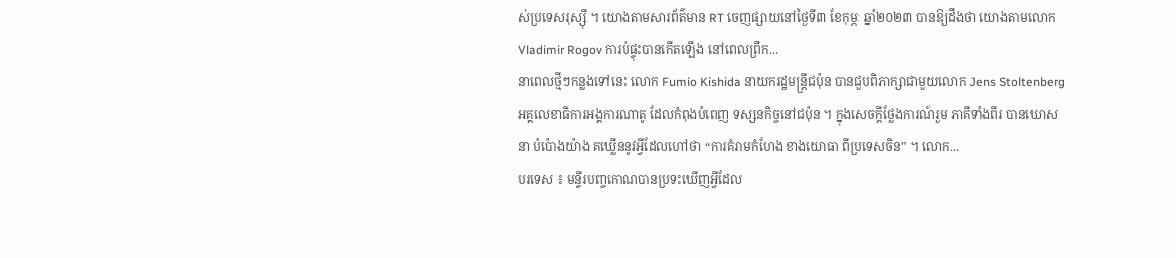ស់ប្រទេសរុស្ស៊ី ។ យោងតាមសារព័ត៌មាន RT ចេញផ្សាយនៅថ្ងៃទី៣ ខែកុម្ភៈ ឆ្នាំ២០២៣ បានឱ្យដឹងថា យោងតាមលោក Vladimir Rogov ការបំផ្ទុះបានកើតឡើង នៅពេលព្រឹក...
នាពេលថ្មីៗកន្លងទៅនេះ លោក Fumio Kishida នាយករដ្ឋមន្ត្រីជប៉ុន បានជួបពិភាក្សាជាមួយលោក Jens Stoltenberg អគ្គលេខាធិការអង្គការណាតូ ដែលកំពុងបំពេញ ទស្សនកិច្ចនៅជប៉ុន ។ ក្នុងសេចក្តីថ្លែងការណ៍រួម ភាគីទាំងពីរ បានឃោសនា បំប៉ោងយ៉ាង គឃ្លើននូវអ្វីដែលហៅថា “ការគំរាមកំហែង ខាងយោធា ពីប្រទេសចិន” ។ លោក...
បរទេស ៖ មន្ទីរបញ្ចកោណបានប្រទះឃើញអ្វីដែល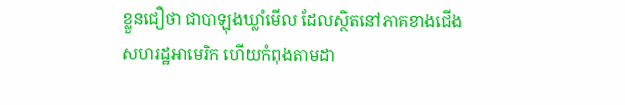ខ្លួនជឿថា ជាបាឡុងឃ្លាំមើល ដែលស្ថិតនៅភាគខាងជើង សហរដ្ឋអាមេរិក ហើយកំពុងតាមដា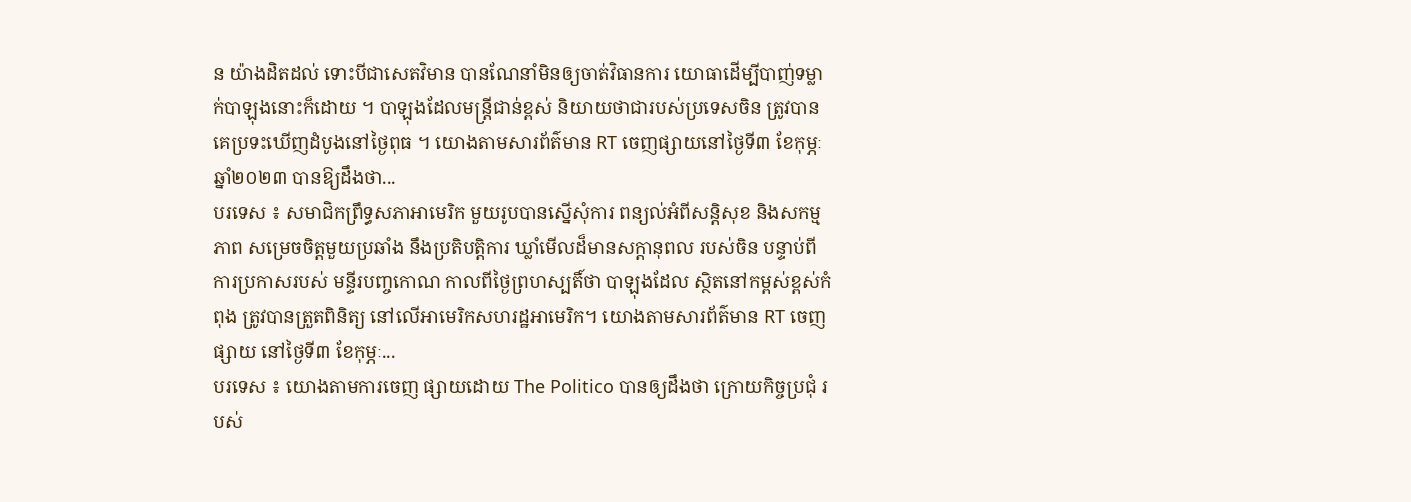ន យ៉ាងដិតដល់ ទោះបីជាសេតវិមាន បានណែនាំមិនឲ្យចាត់វិធានការ យោធាដើម្បីបាញ់ទម្លាក់បាឡុងនោះក៏ដោយ ។ បាឡុងដែលមន្ត្រីជាន់ខ្ពស់ និយាយថាជារបស់ប្រទេសចិន ត្រូវបានគេប្រទះឃើញដំបូងនៅថ្ងៃពុធ ។ យោងតាមសារព័ត៌មាន RT ចេញផ្សាយនៅថ្ងៃទី៣ ខែកុម្ភៈ ឆ្នាំ២០២៣ បានឱ្យដឹងថា...
បរទេស ៖ សមាជិកព្រឹទ្ធសភាអាមេរិក មួយរូបបានស្នើសុំការ ពន្យល់អំពីសន្តិសុខ និងសកម្មភាព សម្រេចចិត្តមួយប្រឆាំង នឹងប្រតិបត្តិការ ឃ្លាំមើលដ៏មានសក្តានុពល របស់ចិន បន្ទាប់ពីការប្រកាសរបស់ មន្ទីរបញ្ចកោណ កាលពីថ្ងៃព្រហស្បតិ៍ថា បាឡុងដែល ស្ថិតនៅកម្ពស់ខ្ពស់កំពុង ត្រូវបានត្រួតពិនិត្យ នៅលើអាមេរិកសហរដ្ឋអាមេរិក។ យោងតាមសារព័ត៌មាន RT ចេញផ្សាយ នៅថ្ងៃទី៣ ខែកុម្ភៈ...
បរទេស ៖ យោងតាមការចេញ ផ្សាយដោយ The Politico បានឲ្យដឹងថា ក្រោយកិច្ចប្រជុំ របស់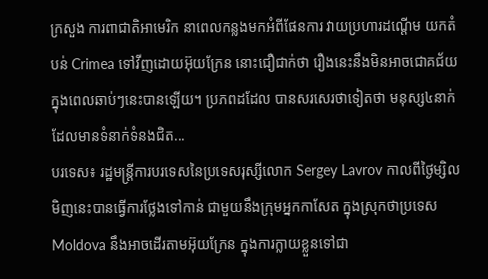ក្រសួង ការពាជាតិអាមេរិក នាពេលកន្លងមកអំពីផែនការ វាយប្រហារដណ្តើម យកតំបន់ Crimea ទៅវីញដោយអ៊ុយក្រែន នោះជឿជាក់ថា រឿងនេះនឹងមិនអាចជោគជ័យ ក្នុងពេលឆាប់ៗនេះបានឡើយ។ ប្រភពដដែល បានសរសេរថាទៀតថា មនុស្ស៤នាក់ ដែលមានទំនាក់ទំនងជិត...
បរទេស៖ រដ្ឋមន្ត្រីការបរទេសនៃប្រទេសរុស្សីលោក Sergey Lavrov កាលពីថ្ងៃម្សិលមិញនេះបានធ្វើការថ្លែងទៅកាន់ ជាមួយនឹងក្រុមអ្នកកាសែត ក្នុងស្រុកថាប្រទេស Moldova នឹងអាចដើរតាមអ៊ុយក្រែន ក្នុងការក្លាយខ្លួនទៅជា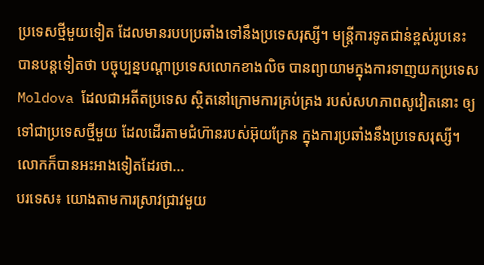ប្រទេសថ្មីមួយទៀត ដែលមានរបបប្រឆាំងទៅនឹងប្រទេសរុស្សី។ មន្ត្រីការទូតជាន់ខ្ពស់រូបនេះបានបន្តទៀតថា បច្ចុប្បន្នបណ្តាប្រទេសលោកខាងលិច បានព្យាយាមក្នុងការទាញយកប្រទេស Moldova ដែលជាអតីតប្រទេស ស្ថិតនៅក្រោមការគ្រប់គ្រង របស់សហភាពសូវៀតនោះ ឲ្យទៅជាប្រទេសថ្មីមួយ ដែលដើរតាមជំហ៊ានរបស់អ៊ុយក្រែន ក្នុងការប្រឆាំងនឹងប្រទេសរុស្សី។ លោកក៏បានអះអាងទៀតដែរថា...
បរទេស៖ យោងតាមការស្រាវជ្រាវមួយ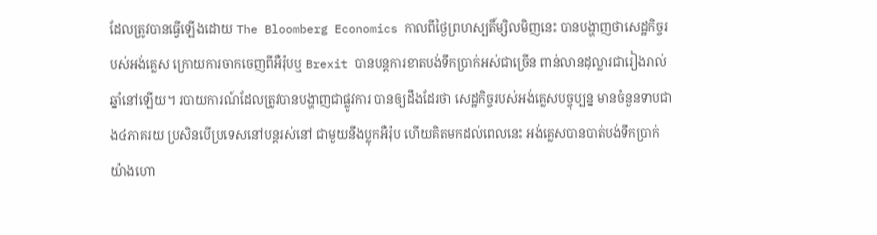ដែលត្រូវបានធ្វើឡើងដោយ The Bloomberg Economics កាលពីថ្ងៃព្រហស្បតិ៍ម្សិលមិញនេះ បានបង្ហាញថាសេដ្ឋកិច្ចរបស់អង់គ្លេស ក្រោយការចាកចេញពីអឺរ៉ុបឬ Brexit បានបន្តការខាតបង់ទឹកប្រាក់អស់ជាច្រើន ពាន់លានដុល្លារជារៀងរាល់ឆ្នាំនៅឡើយ។ របាយការណ៍ដែលត្រូវបានបង្ហាញជាផ្លូវការ បានឲ្យដឹងដែរថា សេដ្ឋកិច្ចរបស់អង់គ្លេសបច្ចុប្បន្ន មានចំនួនទាបជាង៤ភាគរយ ប្រសិនបើប្រទេសនៅបន្តរស់នៅ ជាមួយនឹងប្លុកអឺរ៉ុប ហើយគិតមកដល់ពេលនេះ អង់គ្លេសបានបាត់បង់ទឹកប្រាក់ យ៉ាងហោ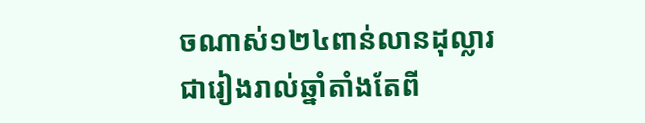ចណាស់១២៤ពាន់លានដុល្លារ ជារៀងរាល់ឆ្នាំតាំងតែពី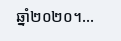ឆ្នាំ២០២០។...